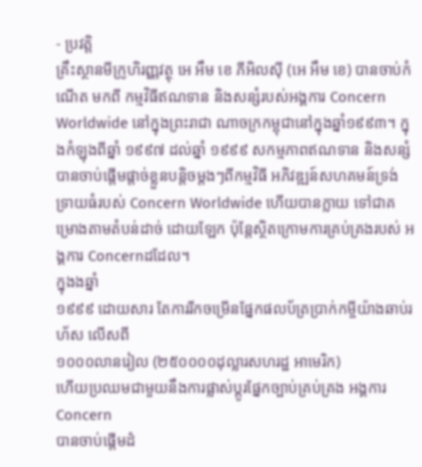- ប្រវត្តិ
គ្រឹះស្ថានមីក្រូហិរញ្ញវត្ថុ អេ អឹម ខេ ភីអិលស៊ី (អេ អឹម ខេ) បានចាប់កំណើត មកពី កម្មវិធីឥណទាន និងសន្សំរបស់អង្គការ Concern Worldwide នៅក្នុងព្រះរាជា ណាចក្រកម្ពុជានៅក្នុងឆ្នាំ១៩៩៣។ ក្នុងកំឡុងពីឆ្នាំ ១៩៩៧ ដល់ឆ្នាំ ១៩៩៩ សកម្មភាពឥណទាន និងសន្សំ បានចាប់ផ្តើមផ្តាច់ខ្លួនបន្តិចម្តងៗពីកម្មវិធី អភិវឌ្ឍន៍សហគមន៍ទ្រង់ទ្រាយធំរបស់ Concern Worldwide ហើយបានក្លាយ ទៅជាគម្រោងតាមតំបន់ដាច់ ដោយឡែក ប៉ុន្តែស្ថិតក្រោមការគ្រប់គ្រងរបស់ អង្គការ Concernដដែល។
ក្នុងងឆ្នាំ
១៩៩៩ ដោយសារ តែការរីកចម្រើនផ្នែកផលប័ត្រប្រាក់កម្ចីយ៉ាងឆាប់រហ័ស លើសពី
១០០០លានរៀល (២៥០០០០ដុល្លារសហរដ្ឋ អាមេរិក)
ហើយប្រឈមជាមួយនឹងការផ្លាស់ប្តូរផ្នែកច្បាប់គ្រប់គ្រង អង្គការ Concern
បានចាប់ផ្តើមដំ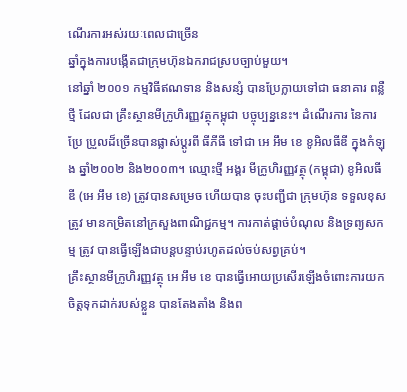ណើរការអស់រយៈពេលជាច្រើន
ឆ្នាំក្នុងការបង្កើតជាក្រុមហ៊ុនឯករាជស្របច្បាប់មួយ។
នៅឆ្នាំ ២០០១ កម្មវិធីឥណទាន និងសន្សំ បានប្រែក្លាយទៅជា ធនាគារ ពន្លឺថ្មី ដែលជា គ្រឹះស្ថានមីក្រូហិរញ្ញវត្ថុកម្ពុជា បច្ចុប្បន្ននេះ។ ដំណើរការ នៃការប្រែ ប្រួលដ៏ច្រើនបានផ្លាស់ប្តូរពី ធីភីធី ទៅជា អេ អឹម ខេ ខូអិលធីឌី ក្នុងកំឡុង ឆ្នាំ២០០២ និង២០០៣។ ឈ្មោះថ្មី អង្គរ មីក្រូហិរញ្ញវត្ថុ (កម្ពុជា) ខូអិលធីឌី (អេ អឹម ខេ) ត្រូវបានសម្រេច ហើយបាន ចុះបញ្ជីជា ក្រុមហ៊ុន ទទួលខុស ត្រូវ មានកម្រិតនៅក្រសួងពាណិជ្ជកម្ម។ ការកាត់ផ្តាច់បំណុល និងទ្រព្យសកម្ម ត្រូវ បានធ្វើឡើងជាបន្តបន្ទាប់រហូតដល់ចប់សព្វគ្រប់។
គ្រឹះស្ថានមីក្រូហិរញ្ញវត្ថុ អេ អឹម ខេ បានធ្វើអោយប្រសើរឡើងចំពោះការយកចិត្តទុកដាក់របស់ខ្លួន បានតែងតាំង និងព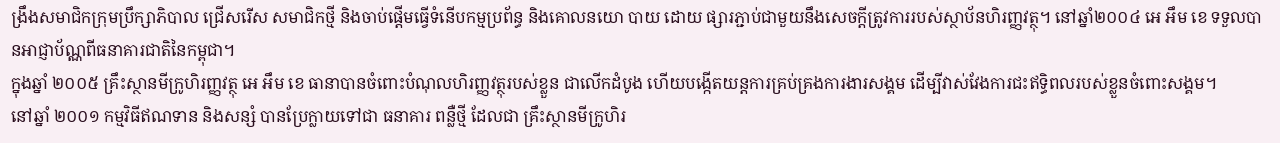ង្រឹងសមាជិកក្រុមប្រឹក្សាភិបាល ជ្រើសរើស សមាជិកថ្មី និងចាប់ផ្តើមធ្វើទំនើបកម្មប្រព័ន្ធ និងគោលនយោ បាយ ដោយ ផ្សារភ្ជាប់ជាមួយនឹងសេចក្តីត្រូវការរបស់ស្ថាប័នហិរញ្ញវត្ថុ។ នៅឆ្នាំ២០០៤ អេ អឹម ខេ ទទួលបានអាជ្ញាប័ណ្ណពីធនាគារជាតិនៃកម្ពុជា។
ក្នុងឆ្នាំ ២០០៥ គ្រឹះស្ថានមីក្រូហិរញ្ញវត្ថុ អេ អឹម ខេ ធានាបានចំពោះបំណុលហិរញ្ញវត្ថុរបស់ខ្លួន ជាលើកដំបូង ហើយបង្កើតយន្តការគ្រប់គ្រងការងារសង្គម ដើម្បីវាស់វែងការជះឥទ្ធិពលរបស់ខ្លួនចំពោះសង្គម។
នៅឆ្នាំ ២០០១ កម្មវិធីឥណទាន និងសន្សំ បានប្រែក្លាយទៅជា ធនាគារ ពន្លឺថ្មី ដែលជា គ្រឹះស្ថានមីក្រូហិរ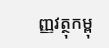ញ្ញវត្ថុកម្ពុ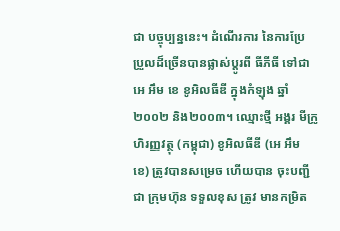ជា បច្ចុប្បន្ននេះ។ ដំណើរការ នៃការប្រែ ប្រួលដ៏ច្រើនបានផ្លាស់ប្តូរពី ធីភីធី ទៅជា អេ អឹម ខេ ខូអិលធីឌី ក្នុងកំឡុង ឆ្នាំ២០០២ និង២០០៣។ ឈ្មោះថ្មី អង្គរ មីក្រូហិរញ្ញវត្ថុ (កម្ពុជា) ខូអិលធីឌី (អេ អឹម ខេ) ត្រូវបានសម្រេច ហើយបាន ចុះបញ្ជីជា ក្រុមហ៊ុន ទទួលខុស ត្រូវ មានកម្រិត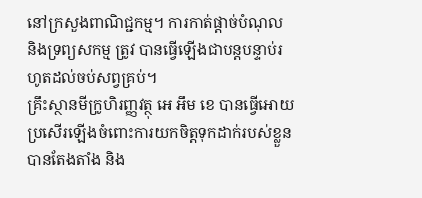នៅក្រសួងពាណិជ្ជកម្ម។ ការកាត់ផ្តាច់បំណុល និងទ្រព្យសកម្ម ត្រូវ បានធ្វើឡើងជាបន្តបន្ទាប់រហូតដល់ចប់សព្វគ្រប់។
គ្រឹះស្ថានមីក្រូហិរញ្ញវត្ថុ អេ អឹម ខេ បានធ្វើអោយប្រសើរឡើងចំពោះការយកចិត្តទុកដាក់របស់ខ្លួន បានតែងតាំង និង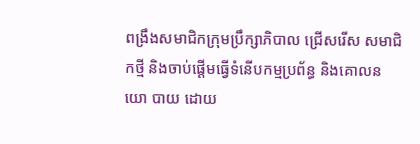ពង្រឹងសមាជិកក្រុមប្រឹក្សាភិបាល ជ្រើសរើស សមាជិកថ្មី និងចាប់ផ្តើមធ្វើទំនើបកម្មប្រព័ន្ធ និងគោលនយោ បាយ ដោយ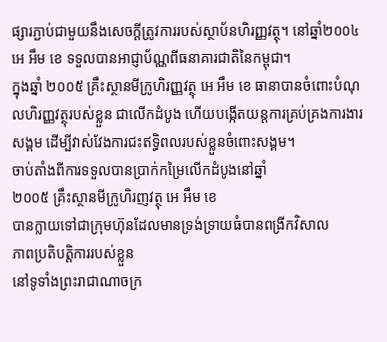ផ្សារភ្ជាប់ជាមួយនឹងសេចក្តីត្រូវការរបស់ស្ថាប័នហិរញ្ញវត្ថុ។ នៅឆ្នាំ២០០៤ អេ អឹម ខេ ទទួលបានអាជ្ញាប័ណ្ណពីធនាគារជាតិនៃកម្ពុជា។
ក្នុងឆ្នាំ ២០០៥ គ្រឹះស្ថានមីក្រូហិរញ្ញវត្ថុ អេ អឹម ខេ ធានាបានចំពោះបំណុលហិរញ្ញវត្ថុរបស់ខ្លួន ជាលើកដំបូង ហើយបង្កើតយន្តការគ្រប់គ្រងការងារសង្គម ដើម្បីវាស់វែងការជះឥទ្ធិពលរបស់ខ្លួនចំពោះសង្គម។
ចាប់តាំងពីការទទួលបានប្រាក់កម្រៃលើកដំបូងនៅឆ្នាំ
២០០៥ គ្រឹះស្ថានមីក្រូហិរញវត្ថុ អេ អឹម ខេ
បានក្លាយទៅជាក្រុមហ៊ុនដែលមានទ្រង់ទ្រាយធំបានពង្រីកវិសាល
ភាពប្រតិបត្តិការរបស់ខ្លួន
នៅទូទាំងព្រះរាជាណាចក្រ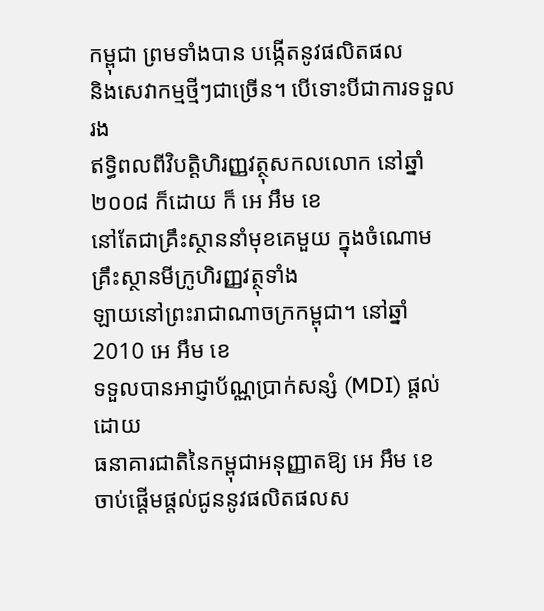កម្ពុជា ព្រមទាំងបាន បង្កើតនូវផលិតផល
និងសេវាកម្មថ្មីៗជាច្រើន។ បើទោះបីជាការទទួលរង
ឥទ្ធិពលពីវិបត្តិហិរញ្ញវត្ថុសកលលោក នៅឆ្នាំ ២០០៨ ក៏ដោយ ក៏ អេ អឹម ខេ
នៅតែជាគ្រឹះស្ថាននាំមុខគេមួយ ក្នុងចំណោមគ្រឹះស្ថានមីក្រូហិរញ្ញវត្ថុទាំង
ឡាយនៅព្រះរាជាណាចក្រកម្ពុជា។ នៅឆ្នាំ 2010 អេ អឹម ខេ
ទទួលបានអាជ្ញាប័ណ្ណប្រាក់សន្សំ (MDI) ផ្តល់ដោយ
ធនាគារជាតិនៃកម្ពុជាអនុញ្ញាតឱ្យ អេ អឹម ខេ
ចាប់ផ្តើមផ្តល់ជូននូវផលិតផលស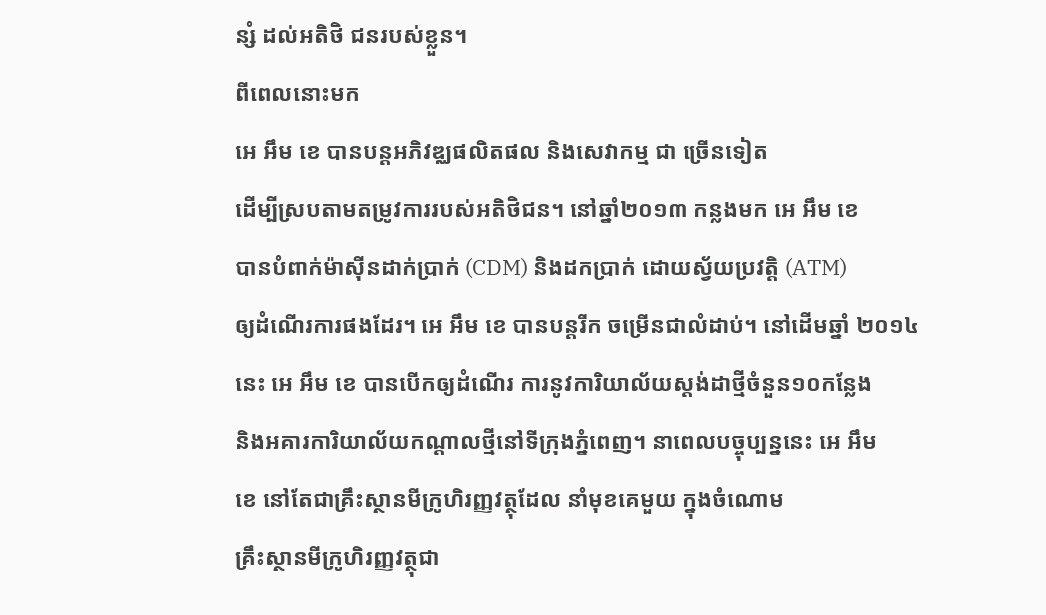ន្សំ ដល់អតិថិ ជនរបស់ខ្លួន។
ពីពេលនោះមក
អេ អឹម ខេ បានបន្តអភិវឌ្ឈផលិតផល និងសេវាកម្ម ជា ច្រើនទៀត
ដើម្បីស្របតាមតម្រូវការរបស់អតិថិជន។ នៅឆ្នាំ២០១៣ កន្លងមក អេ អឹម ខេ
បានបំពាក់ម៉ាស៊ីនដាក់ប្រាក់ (CDM) និងដកប្រាក់ ដោយស្វ័យប្រវត្តិ (ATM)
ឲ្យដំណើរការផងដែរ។ អេ អឹម ខេ បានបន្តរីក ចម្រើនជាលំដាប់។ នៅដើមឆ្នាំ ២០១៤
នេះ អេ អឹម ខេ បានបើកឲ្យដំណើរ ការនូវការិយាល័យស្តង់ដាថ្មីចំនួន១០កន្លែង
និងអគារការិយាល័យកណ្តាលថ្មីនៅទីក្រុងភ្នំពេញ។ នាពេលបច្ចុប្បន្ននេះ អេ អឹម
ខេ នៅតែជាគ្រឹះស្ថានមីក្រូហិរញ្ញវត្ថុដែល នាំមុខគេមួយ ក្នុងចំណោម
គ្រឹះស្ថានមីក្រូហិរញ្ញវត្ថុជា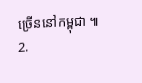ច្រើននៅកម្ពុជា ៕
2.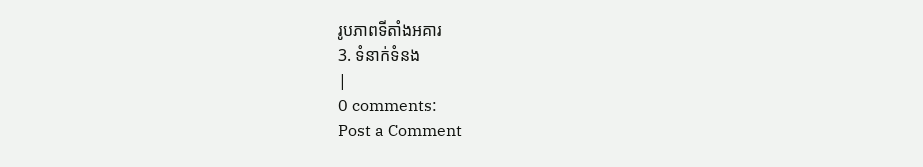រូបភាពទីតាំងអគារ
3. ទំនាក់ទំនង
|
0 comments:
Post a Comment